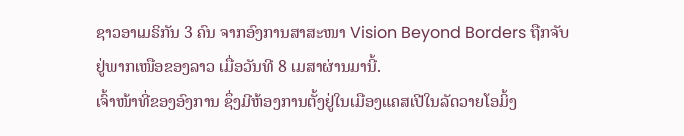ຊາວອາເມຣິກັນ 3 ຄົນ ຈາກອົງການສາສະໜາ Vision Beyond Borders ຖືກຈັບ
ຢູ່ພາກເໜືອຂອງລາວ ເມື່ອວັນທີ 8 ເມສາຜ່ານມານີ້.
ເຈົ້າໜ້າທີ່ຂອງອົງການ ຊຶ່ງມີຫ້ອງການຕັ້ງຢູ່ໃນເມືອງແຄສເປີໃນລັດວາຍໂອມິ້ງ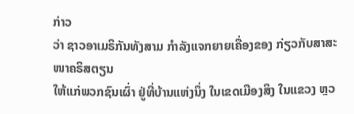ກ່າວ
ວ່າ ຊາວອາເມຣິກັນທັງສາມ ກຳລັງແຈກຍາຍເຄື່ອງຂອງ ກ່ຽວກັບສາສະໜາຄຣິສຕຽນ
ໃຫ້ແກ່ພວກຊົນເຜົ່າ ຢູ່ທີ່ບ້ານແຫ່ງນຶ່ງ ໃນເຂດເມືອງສິງ ໃນແຂວງ ຫຼວ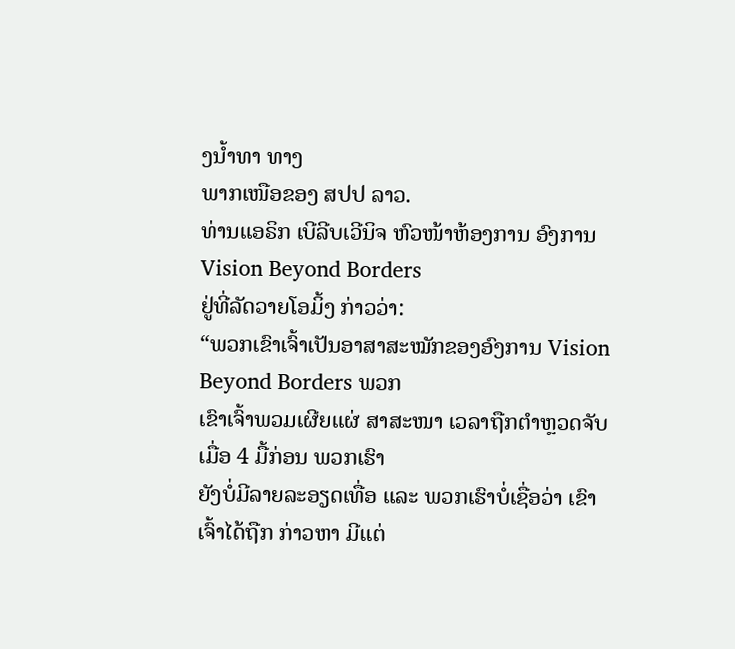ງນ້ຳທາ ທາງ
ພາກເໜືອຂອງ ສປປ ລາວ.
ທ່ານແອຣິກ ເບີລີບເວີນິຈ ຫົວໜ້າຫ້ອງການ ອົງການ Vision Beyond Borders
ຢູ່ທີ່ລັດວາຍໂອມິ້ງ ກ່າວວ່າ:
“ພວກເຂົາເຈົ້າເປັນອາສາສະໝັກຂອງອົງການ Vision Beyond Borders ພວກ
ເຂົາເຈົ້າພວມເຜີຍແຜ່ ສາສະໜາ ເວລາຖືກຕຳຫຼວດຈັບ ເມື່ອ 4 ມື້ກ່ອນ ພວກເຮົາ
ຍັງບໍ່ມີລາຍລະອຽດເທື່ອ ແລະ ພວກເຮົາບໍ່ເຊື່ອວ່າ ເຂົາເຈົ້າໄດ້ຖືກ ກ່າວຫາ ມີແຕ່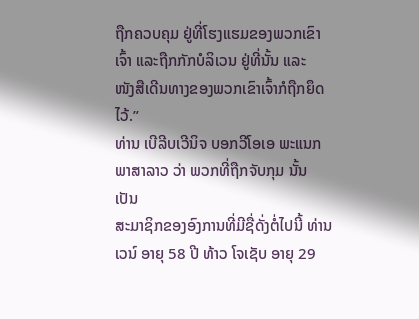ຖືກຄວບຄຸມ ຢູ່ທີ່ໂຮງແຮມຂອງພວກເຂົາເຈົ້າ ແລະຖືກກັກບໍລິເວນ ຢູ່ທີ່ນັ້ນ ແລະ
ໜັງສືເດີນທາງຂອງພວກເຂົາເຈົ້າກໍຖືກຍຶດໄວ້.”
ທ່ານ ເບີລີບເວີນິຈ ບອກວີໂອເອ ພະແນກພາສາລາວ ວ່າ ພວກທີ່ຖືກຈັບກຸມ ນັ້ນ ເປັນ
ສະມາຊິກຂອງອົງການທີ່ມີຊື່ດັ່ງຕໍ່ໄປນີ້ ທ່ານ ເວນ໌ ອາຍຸ 58 ປີ ທ້າວ ໂຈເຊັບ ອາຍຸ 29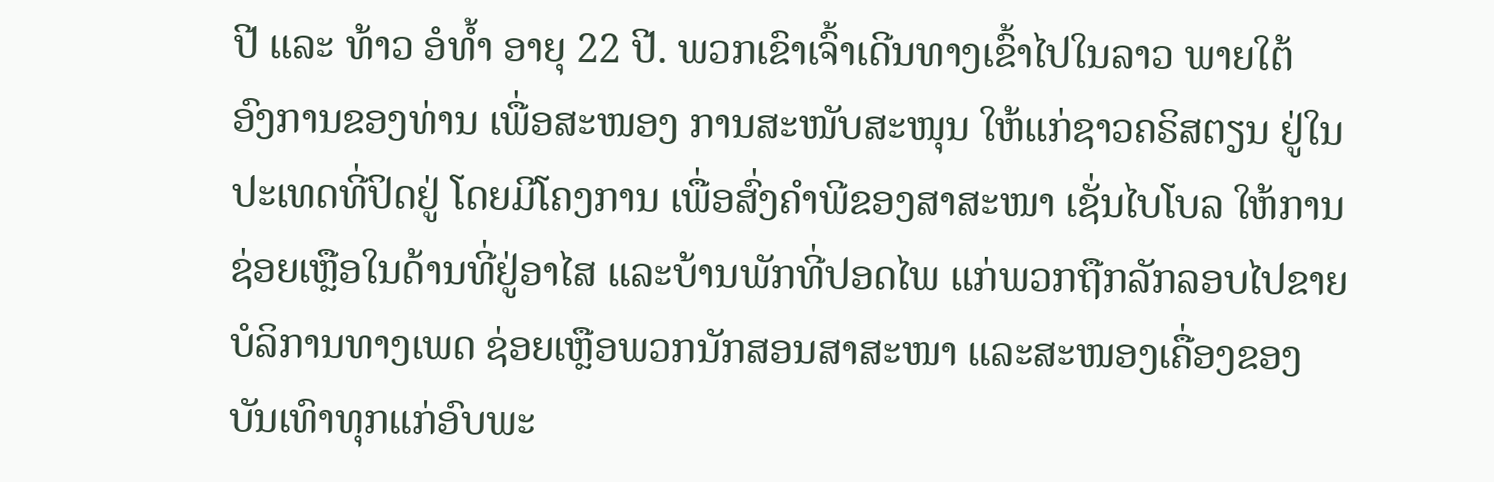ປີ ແລະ ທ້າວ ອໍທ້ຳ ອາຍຸ 22 ປີ. ພວກເຂົາເຈົ້າເດີນທາງເຂົ້າໄປໃນລາວ ພາຍໃຕ້
ອົງການຂອງທ່ານ ເພື່ອສະໜອງ ການສະໜັບສະໜຸນ ໃຫ້ແກ່ຊາວຄຣິສຕຽນ ຢູ່ໃນ
ປະເທດທີ່ປິດຢູ່ ໂດຍມີໂຄງການ ເພື່ອສົ່ງຄຳພີຂອງສາສະໜາ ເຊັ່ນໄບໂບລ ໃຫ້ການ
ຊ່ອຍເຫຼືອໃນດ້ານທີ່ຢູ່ອາໄສ ແລະບ້ານພັກທີ່ປອດໄພ ແກ່ພວກຖືກລັກລອບໄປຂາຍ
ບໍລິການທາງເພດ ຊ່ອຍເຫຼືອພວກນັກສອນສາສະໜາ ແລະສະໜອງເຄື່ອງຂອງ
ບັນເທົາທຸກແກ່ອົບພະ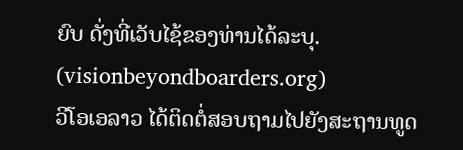ຍົບ ດັ່ງທີ່ເວັບໄຊ້ຂອງທ່ານໄດ້ລະບຸ.
(visionbeyondboarders.org)
ວີໂອເອລາວ ໄດ້ຕິດຕໍ່ສອບຖາມໄປຍັງສະຖານທູດ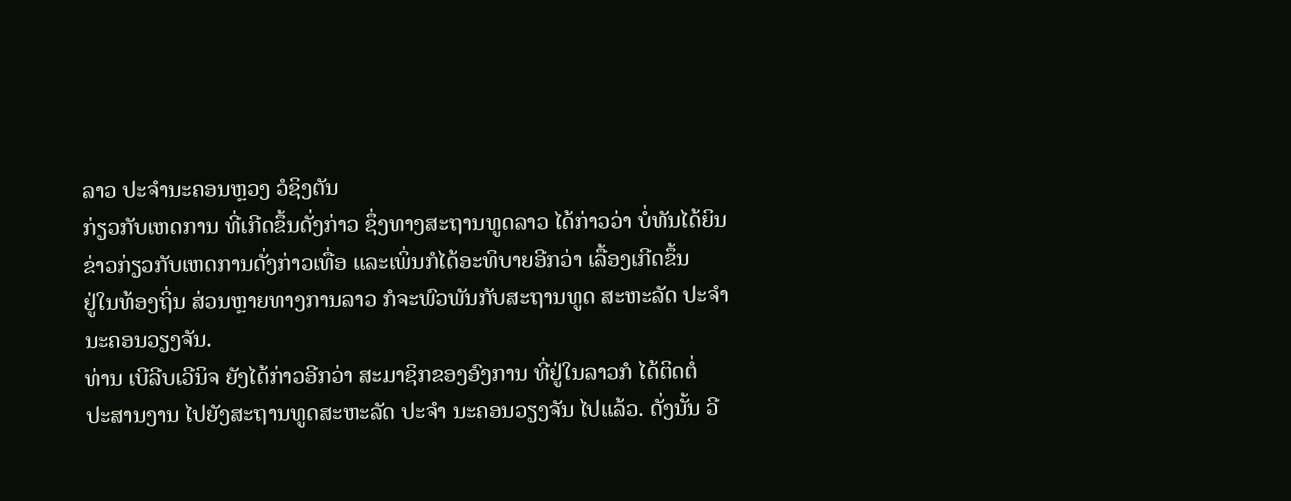ລາວ ປະຈຳນະຄອນຫຼວງ ວໍຊິງຕັນ
ກ່ຽວກັບເຫດການ ທີ່ເກີດຂຶ້ນດັ່ງກ່າວ ຊຶ່ງທາງສະຖານທູດລາວ ໄດ້ກ່າວວ່າ ບໍ່ທັນໄດ້ຍິນ
ຂ່າວກ່ຽວກັບເຫດການດັ່ງກ່າວເທື່ອ ແລະເພິ່ນກໍໄດ້ອະທິບາຍອີກວ່າ ເລື້ອງເກີດຂຶ້ນ
ຢູ່ໃນທ້ອງຖິ່ນ ສ່ວນຫຼາຍທາງການລາວ ກໍຈະພົວພັນກັບສະຖານທູດ ສະຫະລັດ ປະຈຳ
ນະຄອນວຽງຈັນ.
ທ່ານ ເບີລີບເວີນິຈ ຍັງໄດ້ກ່າວອີກວ່າ ສະມາຊິກຂອງອົງການ ທີ່ຢູ່ໃນລາວກໍ ໄດ້ຕິດຕໍ່
ປະສານງານ ໄປຍັງສະຖານທູດສະຫະລັດ ປະຈຳ ນະຄອນວຽງຈັນ ໄປແລ້ວ. ດັ່ງນັ້ນ ວີ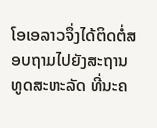ໂອເອລາວຈຶ່ງໄດ້ຕິດຕໍ່ສອບຖາມໄປຍັງສະຖານທູດສະຫະລັດ ທີ່ນະຄ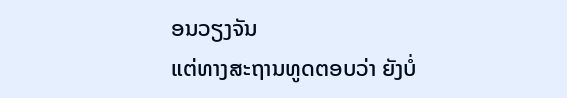ອນວຽງຈັນ
ແຕ່ທາງສະຖານທູດຕອບວ່າ ຍັງບໍ່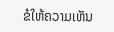ຂໍໃຫ້ຄວາມເຫັນ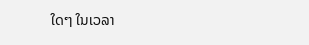ໃດໆ ໃນເວລາ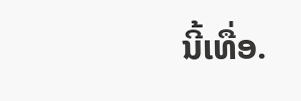ນີ້ເທື່ອ.